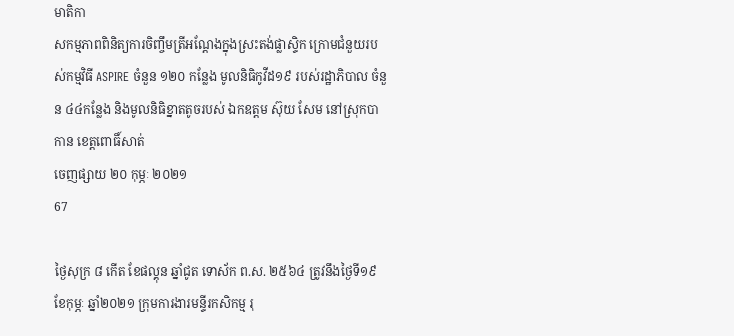មាតិកា
សកម្មភាពពិនិត្យការចិញ្ចឹមត្រីអណ្តែងក្នុងស្រះតង់ផ្លាស្ទិក ក្រោមជំនួយរបស់កម្មវិធី ASPIRE ចំនួន ១២០ កន្លែង មូលនិធិកូវីដ១៩ របស់រដ្ឋាភិបាល ចំនួន ៤៤កន្លែង និងមូលនិធិខ្នាតតូចរបស់ ឯកឧត្តម ស៊ុយ សែម នៅស្រុកបាកាន ខេត្តពោធិ៍សាត់
ចេញផ្សាយ ២០ កុម្ភៈ ២០២១
67

ថ្ងៃសុក្រ ៨ កើត ខែផល្គុន ឆ្នាំជូត ទោស័ក ព.ស. ២៥៦៤ ត្រូវនឹងថ្ងៃទី១៩ ខែកុម្ភៈ ឆ្នាំ២០២១ ក្រុមការងារមន្ទីរកសិកម្ម រុ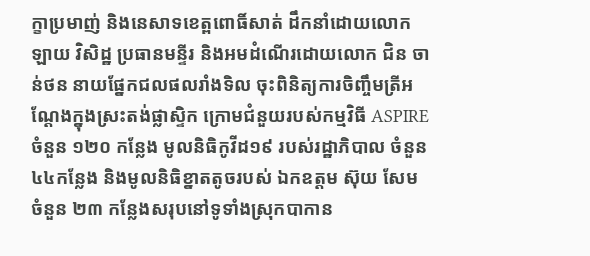ក្ខាប្រមាញ់ និងនេសាទខេត្ពពោធិ៍សាត់ ដឹកនាំដោយលោក ឡាយ វិសិដ្ឋ ប្រធានមន្ទីរ និងអមដំណើរដោយលោក ជិន ចាន់ថន នាយផ្នែកជលផលរាំងទិល ចុះពិនិត្យការចិញ្ចឹមត្រីអណ្តែងក្នុងស្រះតង់ផ្លាស្ទិក ក្រោមជំនួយរបស់កម្មវិធី ASPIRE ចំនួន ១២០ កន្លែង មូលនិធិកូវីដ១៩ របស់រដ្ឋាភិបាល ចំនួន ៤៤កន្លែង និងមូលនិធិខ្នាតតូចរបស់ ឯកឧត្តម ស៊ុយ សែម ចំនួន ២៣ កន្លែងសរុបនៅទូទាំងស្រុកបាកាន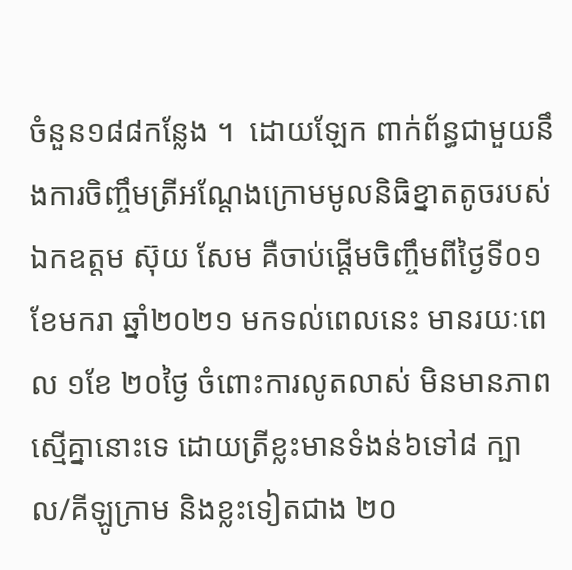ចំនួន១៨៨កន្លែង ។  ដោយឡែក ពាក់ព័ន្ធជាមួយនឹងការចិញ្ចឹមត្រីអណ្តែងក្រោមមូលនិធិខ្នាតតូចរបស់ ឯកឧត្តម ស៊ុយ សែម គឺចាប់ផ្តើមចិញ្ចឹមពីថ្ងៃទី០១ ខែមករា ឆ្នាំ២០២១ មកទល់ពេលនេះ មានរយៈពេល ១ខែ ២០ថ្ងៃ ចំពោះការលូតលាស់ មិនមានភាពស្មើគ្នានោះទេ ដោយត្រីខ្លះមានទំងន់៦ទៅ៨ ក្បាល/គីឡូក្រាម និងខ្លះទៀតជាង ២០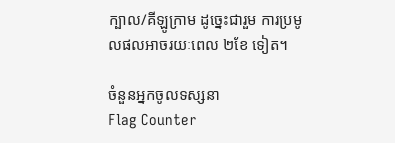ក្បាល/គីឡូក្រាម ដូច្នេះជារួម ការប្រមូលផលអាចរយៈពេល ២ខែ ទៀត។

ចំនួនអ្នកចូលទស្សនា
Flag Counter